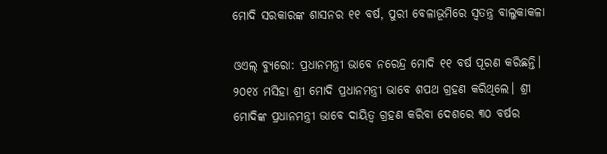ମୋଦି ସରକାରଙ୍କ ଶାସନର ୧୧ ବର୍ଷ, ପୁରୀ ବେଳାଭୂମିରେ ସ୍ୱତନ୍ତ୍ର ବାଲୁକାକଳା

ଓଏଲ୍ ବ୍ୟୁରୋ: ପ୍ରଧାନମନ୍ତ୍ରୀ ଭାବେ ନରେନ୍ଦ୍ର ମୋଦି ୧୧ ବର୍ଷ ପୂରଣ କରିଛନ୍ତି। ୨୦୧୪ ମସିହା ଶ୍ରୀ ମୋଦି ପ୍ରଧାନମନ୍ତ୍ରୀ ଭାବେ ଶପଥ ଗ୍ରହଣ କରିଥିଲେ। ଶ୍ରୀ ମୋଦିଙ୍କ ପ୍ରଧାନମନ୍ତ୍ରୀ ଭାବେ ଦାୟିତ୍ୱ ଗ୍ରହଣ କରିବା ଦେଶରେ ୩୦ ବର୍ଷର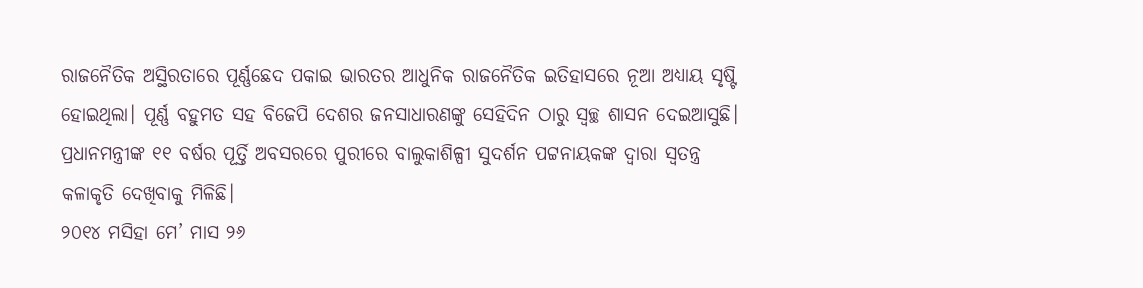ରାଜନୈତିକ ଅସ୍ଥିରତାରେ ପୂର୍ଣ୍ଣଛେଦ ପକାଇ ଭାରତର ଆଧୁନିକ ରାଜନୈତିକ ଇତିହାସରେ ନୂଆ ଅଧ୍ୟାୟ ସୃଷ୍ଟି ହୋଇଥିଲା। ପୂର୍ଣ୍ଣ ବହୁମତ ସହ ବିଜେପି ଦେଶର ଜନସାଧାରଣଙ୍କୁ ସେହିଦିନ ଠାରୁ ସ୍ୱଚ୍ଛ ଶାସନ ଦେଇଆସୁଛି। ପ୍ରଧାନମନ୍ତ୍ରୀଙ୍କ ୧୧ ବର୍ଷର ପୂର୍ତ୍ତି ଅବସରରେ ପୁରୀରେ ବାଲୁକାଶିଳ୍ପୀ ସୁଦର୍ଶନ ପଟ୍ଟନାୟକଙ୍କ ଦ୍ୱାରା ସ୍ୱତନ୍ତ୍ର କଳାକୃତି ଦେଖିବାକୁ ମିଳିଛି।
୨୦୧୪ ମସିହା ମେ’ ମାସ ୨୬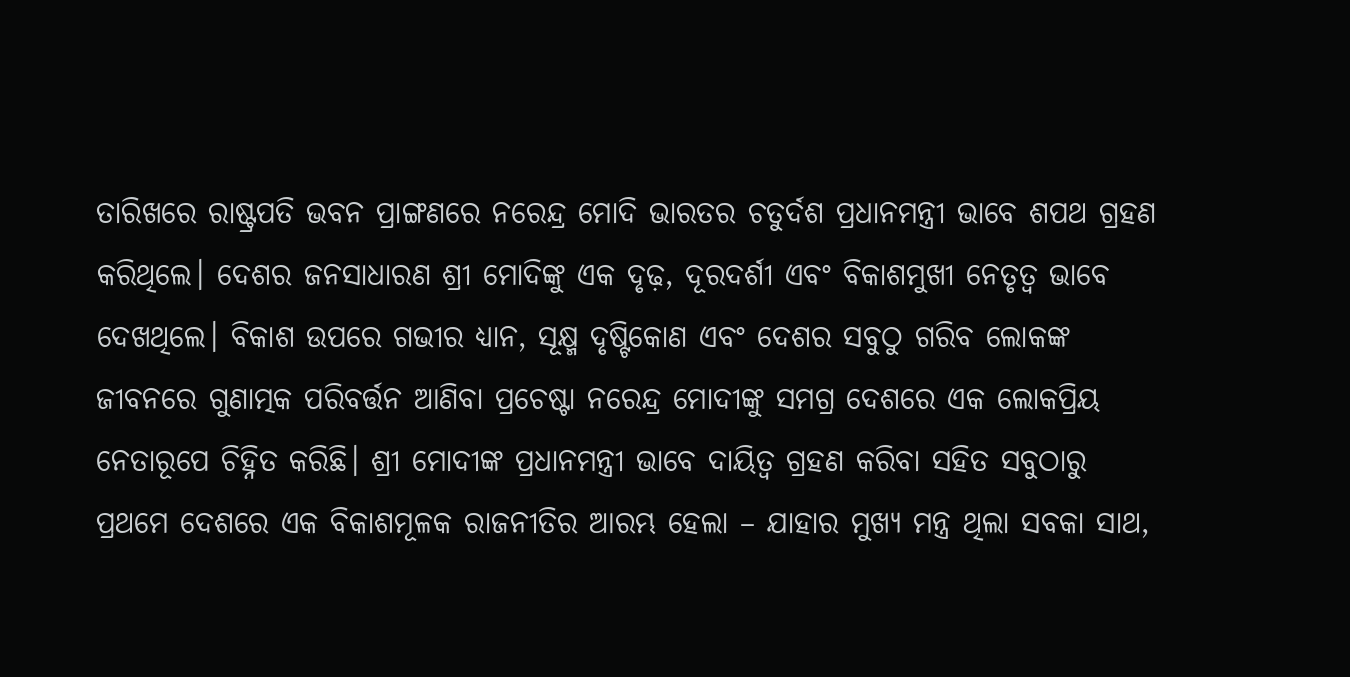ତାରିଖରେ ରାଷ୍ଟ୍ରପତି ଭବନ ପ୍ରାଙ୍ଗଣରେ ନରେନ୍ଦ୍ର ମୋଦି ଭାରତର ଚତୁର୍ଦଶ ପ୍ରଧାନମନ୍ତ୍ରୀ ଭାବେ ଶପଥ ଗ୍ରହଣ କରିଥିଲେ। ଦେଶର ଜନସାଧାରଣ ଶ୍ରୀ ମୋଦିଙ୍କୁ ଏକ ଦୃଢ଼, ଦୂରଦର୍ଶୀ ଏବଂ ବିକାଶମୁଖୀ ନେତୃତ୍ୱ ଭାବେ ଦେଖଥିଲେ। ବିକାଶ ଉପରେ ଗଭୀର ଧ୍ୟାନ, ସୂକ୍ଷ୍ମ ଦୃଷ୍ଟିକୋଣ ଏବଂ ଦେଶର ସବୁଠୁ ଗରିବ ଲୋକଙ୍କ ଜୀବନରେ ଗୁଣାତ୍ମକ ପରିବର୍ତ୍ତନ ଆଣିବା ପ୍ରଚେଷ୍ଟା ନରେନ୍ଦ୍ର ମୋଦୀଙ୍କୁ ସମଗ୍ର ଦେଶରେ ଏକ ଲୋକପ୍ରିୟ ନେତାରୂପେ ଚିହ୍ନିତ କରିଛି। ଶ୍ରୀ ମୋଦୀଙ୍କ ପ୍ରଧାନମନ୍ତ୍ରୀ ଭାବେ ଦାୟିତ୍ୱ ଗ୍ରହଣ କରିବା ସହିତ ସବୁଠାରୁ ପ୍ରଥମେ ଦେଶରେ ଏକ ବିକାଶମୂଳକ ରାଜନୀତିର ଆରମ୍ଭ ହେଲା – ଯାହାର ମୁଖ୍ୟ ମନ୍ତ୍ର ଥିଲା ସବକା ସାଥ,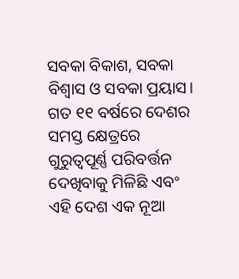ସବକା ବିକାଶ, ସବକା ବିଶ୍ୱାସ ଓ ସବକା ପ୍ରୟାସ।
ଗତ ୧୧ ବର୍ଷରେ ଦେଶର ସମସ୍ତ କ୍ଷେତ୍ରରେ ଗୁରୁତ୍ୱପୂର୍ଣ୍ଣ ପରିବର୍ତ୍ତନ ଦେଖିବାକୁ ମିଳିଛି ଏବଂ ଏହି ଦେଶ ଏକ ନୂଆ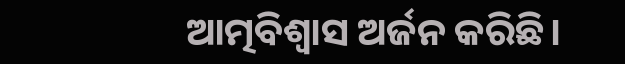ଆତ୍ମବିଶ୍ୱାସ ଅର୍ଜନ କରିଛି।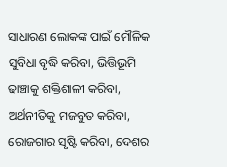ସାଧାରଣ ଲୋକଙ୍କ ପାଇଁ ମୌଳିକ ସୁବିଧା ବୃଦ୍ଧି କରିବା, ଭିତ୍ତିଭୂମି ଢାଞ୍ଚାକୁ ଶକ୍ତିଶାଳୀ କରିବା, ଅର୍ଥନୀତିକୁ ମଜବୁତ କରିବା, ରୋଜଗାର ସୃଷ୍ଟି କରିବା, ଦେଶର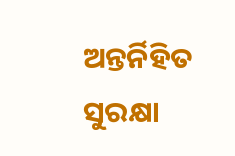ଅନ୍ତର୍ନିହିତ ସୁରକ୍ଷା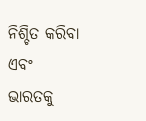ନିଶ୍ଚିତ କରିବା ଏବଂ ଭାରତକୁ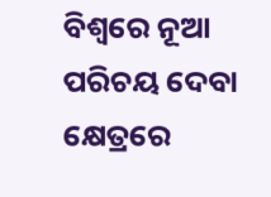ବିଶ୍ୱରେ ନୂଆ ପରିଚୟ ଦେବା କ୍ଷେତ୍ରରେ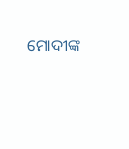ମୋଦୀଙ୍କ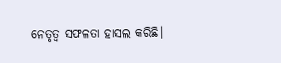ନେତୃତ୍ୱ ସଫଳତା ହାସଲ କରିଛି।